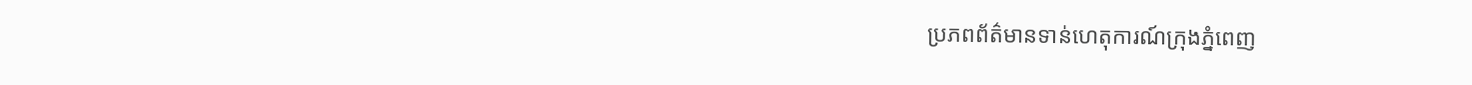ប្រភពព័ត៌មានទាន់ហេតុការណ៍ក្រុងភ្នំពេញ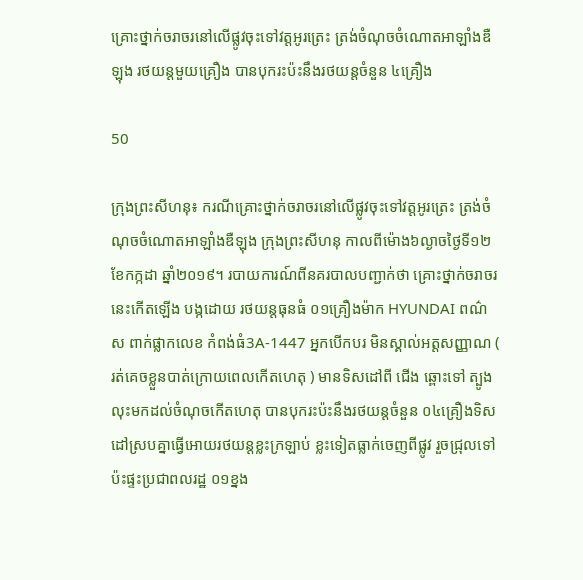គ្រោះថ្នាក់ចរាចរនៅលើផ្លូវចុះទៅវត្តអូរត្រេះ ត្រង់ចំណុចចំណោតអាឡាំងឌឺឡុង រថយន្តមួយគ្រឿង បានបុករះប៉ះនឹងរថយន្តចំនួន ៤គ្រឿង

50

ក្រុងព្រះសីហនុ៖ ករណីគ្រោះថ្នាក់ចរាចរនៅលើផ្លូវចុះទៅវត្តអូរត្រេះ ត្រង់ចំណុចចំណោតអាឡាំងឌឺឡុង ក្រុងព្រះសីហនុ កាលពីម៉ោង៦ល្ងាចថ្ងៃទី១២ ខែកក្កដា ឆ្នាំ២០១៩។ របាយការណ៍ពីនគរបាលបញ្ជាក់ថា គ្រោះថ្នាក់ចរាចរនេះកើតឡើង បង្កដោយ រថយន្តធុនធំ ០១គ្រឿងម៉ាក HYUNDAI ពណ៌ ស ពាក់ផ្លាកលេខ កំពង់ធំ3A-1447 អ្នកបើកបរ មិនស្គាល់អត្តសញ្ញាណ ( រត់គេចខ្លួនបាត់ក្រោយពេលកើតហេតុ ) មានទិសដៅពី ជើង ឆ្ពោះទៅ ត្បូង លុះមកដល់ចំណុចកើតហេតុ បានបុករះប៉ះនឹងរថយន្តចំនួន ០៤គ្រឿងទិសដៅស្របគ្នាធ្វើអោយរថយន្តខ្លះក្រឡាប់ ខ្លះទៀតធ្លាក់ចេញពីផ្លូវ រួចជ្រុលទៅប៉ះផ្ទះប្រជាពលរដ្ឋ ០១ខ្នង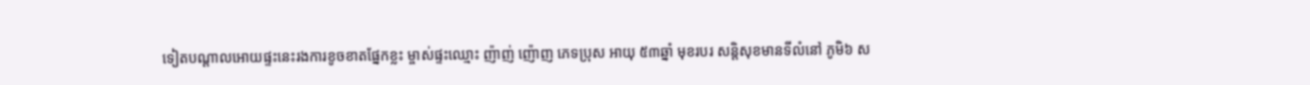ទៀតបណ្តាលអោយផ្ទះនេះរងការខូចខាតផ្នែកខ្លះ ម្ចាស់ផ្ទះឈ្មោះ ញ៉ាញ់ ញ៉ោញ ភេទប្រុស អាយុ ៥៣ឆ្នាំ មុខរបរ សន្តិសុខមានទីលំនៅ ភូមិ៦ ស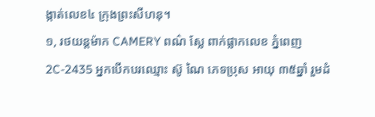ង្កាត់លេខ៤ ក្រុងព្រះសីហនុ។
១, រថយន្តម៉ាក CAMERY ពណ៌ ស្លែ ពាក់ផ្លាកលេខ ភ្នំពេញ2C-2435 អ្នកបើកបរឈ្មោះ ស៊ូ ណៃ ភេទប្រុស អាយុ ៣៥ឆ្នាំ រួមដំ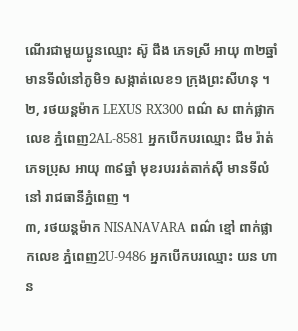ណើរជាមួយប្អូនឈ្មោះ ស៊ូ ជឹង ភេទស្រី អាយុ ៣២ឆ្នាំ មានទីលំនៅភូមិ១ សង្កាត់លេខ១ ក្រុងព្រះសីហនុ ។
២, រថយន្តម៉ាក LEXUS RX300 ពណ៌ ស ពាក់ផ្លាកលេខ ភ្នំពេញ2AL-8581 អ្នកបើកបរឈ្មោះ ជីម រ៉ាត់ ភេទប្រុស អាយុ ៣៩ឆ្នាំ មុខរបររត់តាក់ស៊ី មានទីលំនៅ រាជធានីភ្នំពេញ ។
៣, រថយន្តម៉ាក NISANAVARA ពណ៌ ខ្មៅ ពាក់ផ្លាកលេខ ភ្នំពេញ2U-9486 អ្នកបើកបរឈ្មោះ យន ហាន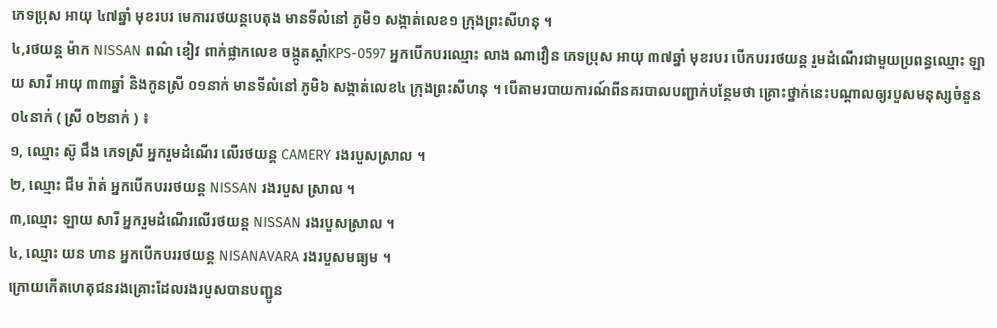ភេទប្រុស អាយុ ៤៧ឆ្នាំ មុខរបរ មេការរថយន្តបេតុង មានទីលំនៅ ភូមិ១ សង្កាត់លេខ១ ក្រុងព្រះសីហនុ ។
៤,រថយន្ត ម៉ាក NISSAN ពណ៌ ខៀវ ពាក់ផ្លាកលេខ ចង្កូតស្ដាំKPS-0597 អ្នកបើកបរឈ្មោះ លាង ណាវឿន ភេទប្រុស អាយុ ៣៧ឆ្នាំ មុខរបរ បើកបររថយន្ត រួមដំណើរជាមួយប្រពន្ធឈ្មោះ ឡាយ សារី អាយុ ៣៣ឆ្នាំ និងកូនស្រី ០១នាក់ មានទីលំនៅ ភូមិ៦ សង្កាត់លេខ៤ ក្រុងព្រះសីហនុ ។ បើតាមរបាយការណ៍ពីនគរបាលបញ្ជាក់បន្ថែមថា គ្រោះថ្នាក់នេះបណ្ដាលឲ្យរបួសមនុស្សចំនួន ០៤នាក់ ( ស្រី ០២នាក់ ) ៖
១, ឈ្មោះ ស៊ូ ជឹង ភេទស្រី អ្នករួមដំណើរ លើរថយន្ត CAMERY រងរបួសស្រាល ។
២, ឈ្មោះ ជីម រ៉ាត់ អ្នកបើកបររថយន្ត NISSAN រងរបួស ស្រាល ។
៣,ឈ្មោះ ឡាយ សារី អ្នករួមដំណើរលើរថយន្ត NISSAN រងរបួសស្រាល ។
៤, ឈ្មោះ យន ហាន អ្នកបើកបររថយន្ត NISANAVARA រងរបួសមធ្យម ។
ក្រោយកើតហេតុជនរងគ្រោះដែលរងរបួសបានបញ្ជូន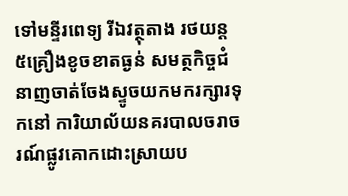ទៅមន្ទីរពេទ្យ រីឯវត្ថុតាង រថយន្ត ៥គ្រឿងខូចខាតធ្ងន់ សមត្ថកិច្ចជំនាញចាត់ចែងស្ទូចយកមករក្សារទុកនៅ ការិយាល័យនគរបាលចរាចរណ៍ផ្លូវគោកដោះស្រាយប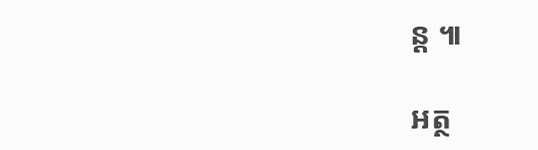ន្ត ៕

អត្ថ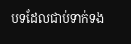បទដែលជាប់ទាក់ទង